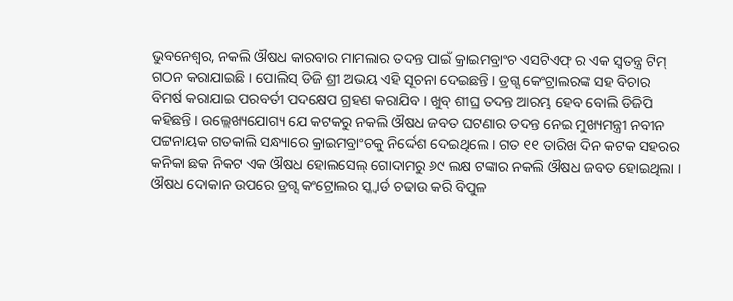ଭୁବନେଶ୍ୱର, ନକଲି ଔଷଧ କାରବାର ମାମଲାର ତଦନ୍ତ ପାଇଁ କ୍ରାଇମବ୍ରାଂଚ ଏସଟିଏଫ୍ ର ଏକ ସ୍ୱତନ୍ତ୍ର ଟିମ୍ ଗଠନ କରାଯାଇଛି । ପୋଲିସ୍ ଡିଜି ଶ୍ରୀ ଅଭୟ ଏହି ସୂଚନା ଦେଇଛନ୍ତି । ଡ୍ରଗ୍ସ କେଂଟ୍ରାଲରଙ୍କ ସହ ବିଚାର ବିମର୍ଷ କରାଯାଇ ପରବର୍ତୀ ପଦକ୍ଷେପ ଗ୍ରହଣ କରାଯିବ । ଖୁବ୍ ଶୀଘ୍ର ତଦନ୍ତ ଆରମ୍ଭ ହେବ ବୋଲି ଡିଜିପି କହିଛନ୍ତି । ଉଲ୍ଲେଖ୍ୟଯୋଗ୍ୟ ଯେ କଟକରୁ ନକଲି ଔଷଧ ଜବତ ଘଟଣାର ତଦନ୍ତ ନେଇ ମୁଖ୍ୟମନ୍ତ୍ରୀ ନବୀନ ପଟ୍ଟନାୟକ ଗତକାଲି ସନ୍ଧ୍ୟାରେ କ୍ରାଇମବ୍ରାଂଚକୁ ନିର୍ଦ୍ଦେଶ ଦେଇଥିଲେ । ଗତ ୧୧ ତାରିଖ ଦିନ କଟକ ସହରର କନିକା ଛକ ନିକଟ ଏକ ଔଷଧ ହୋଲସେଲ୍ ଗୋଦାମରୁ ୬୯ ଲକ୍ଷ ଟଙ୍କାର ନକଲି ଔଷଧ ଜବତ ହୋଇଥିଲା । ଔଷଧ ଦୋକାନ ଉପରେ ଡ୍ରଗ୍ସ କଂଟ୍ରୋଲର ସ୍କ୍ୱାର୍ଡ ଚଢାଉ କରି ବିପୁଳ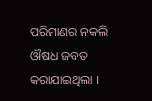ପରିମାଣର ନକଲି ଔଷଧ ଜବତ କରାଯାଇଥିଲା ।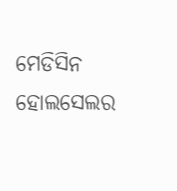ମେଡିସିନ ହୋଲସେଲର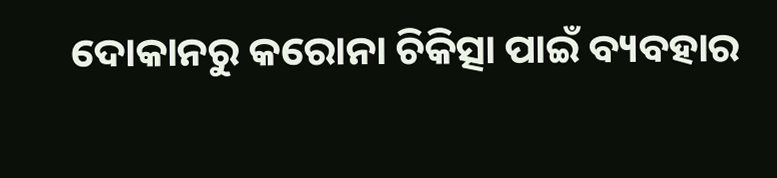ଦୋକାନରୁ କରୋନା ଚିକିତ୍ସା ପାଇଁ ବ୍ୟବହାର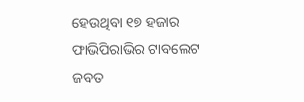ହେଉଥିବା ୧୭ ହଜାର ଫାଭିପିରାଭିର ଟାବଲେଟ ଜବତ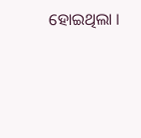ହୋଇଥିଲା ।